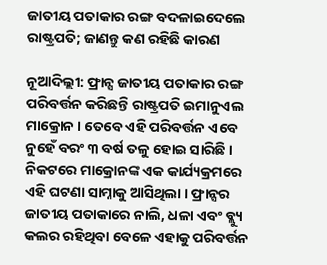ଜାତୀୟ ପତାକାର ରଙ୍ଗ ବଦଳାଇଦେଲେ ରାଷ୍ଟ୍ରପତି; ଜାଣନ୍ତୁ କଣ ରହିଛି କାରଣ

ନୂଆଦିଲ୍ଲୀ: ଫ୍ରାନ୍ସ ଜାତୀୟ ପତାକାର ରଙ୍ଗ ପରିବର୍ତ୍ତନ କରିଛନ୍ତି ରାଷ୍ଟ୍ରପତି ଇମାନୁଏଲ ମାକ୍ରୋନ । ତେବେ ଏହି ପରିବର୍ତ୍ତନ ଏବେ ନୁହେଁ ବରଂ ୩ ବର୍ଷ ତଳୁ ହୋଇ ସାରିଛି । ନିକଟରେ ମାକ୍ରୋନଙ୍କ ଏକ କାର୍ଯ୍ୟକ୍ରମରେ ଏହି ଘଟଣା ସାମ୍ନାକୁ ଆସିଥିଲା । ଫ୍ରାନ୍ସର ଜାତୀୟ ପତାକାରେ ନାଲି, ଧଳା ଏବଂ ବ୍ଲ୍ୟୁ କଲର ରହିଥିବା ବେଳେ ଏହାକୁ ପରିବର୍ତ୍ତନ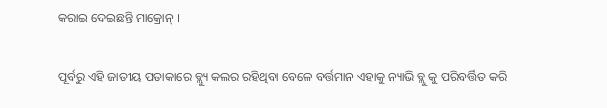କରାଇ ଦେଇଛନ୍ତି ମାକ୍ରୋନ୍ ।

ପୂର୍ବରୁ ଏହି ଜାତୀୟ ପତାକାରେ ବ୍ଲ୍ୟୁ କଲର ରହିଥିବା ବେଳେ ବର୍ତ୍ତମାନ ଏହାକୁ ନ୍ୟାଭି ବ୍ଲୁ କୁ ପରିବର୍ତ୍ତିତ କରି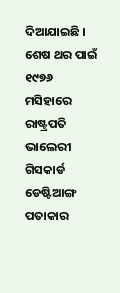ଦିଆଯାଇଛି । ଶେଷ ଥର ପାଇଁ ୧୯୭୬ ମସିହାରେ ରାଷ୍ଟ୍ରପତି ଭାଲେରୀ ଗିସକାର୍ଡ ଡେଷ୍ଟିଆଙ୍ଗ ପତାକାର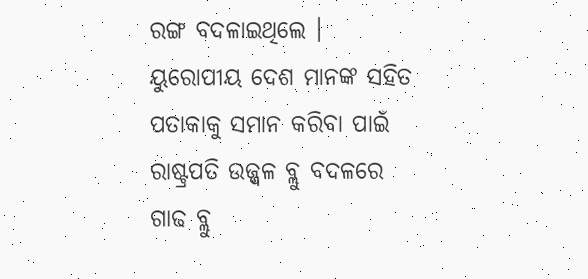ରଙ୍ଗ ବଦଳାଇଥିଲେ । ୟୁରୋପୀୟ ଦେଶ ମାନଙ୍କ ସହିତ ପତାକାକୁ ସମାନ କରିବା ପାଇଁ ରାଷ୍ଟ୍ରପତି ଉଜ୍ଜ୍ୱଳ ବ୍ଲୁ ବଦଳରେ ଗାଢ ବ୍ଲୁ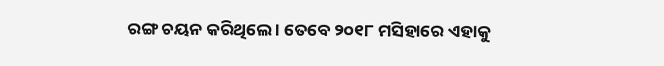ରଙ୍ଗ ଚୟନ କରିଥିଲେ । ତେବେ ୨୦୧୮ ମସିହାରେ ଏହାକୁ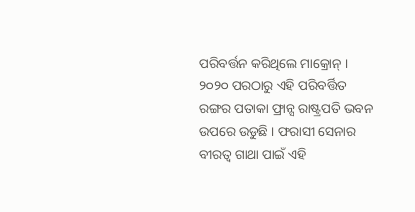ପରିବର୍ତ୍ତନ କରିଥିଲେ ମାକ୍ରୋନ୍ । ୨୦୨୦ ପରଠାରୁ ଏହି ପରିବର୍ତ୍ତିତ ରଙ୍ଗର ପତାକା ଫ୍ରାନ୍ସ ରାଷ୍ଟ୍ରପତି ଭବନ ଉପରେ ଉଡୁଛି । ଫରାସୀ ସେନାର ବୀରତ୍ୱ ଗାଥା ପାଇଁ ଏହି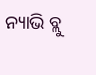ନ୍ୟାଭି ବ୍ଲୁ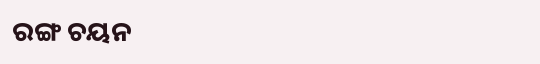ରଙ୍ଗ ଚୟନ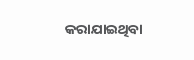କରାଯାଇଥିବା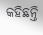କହିଛନ୍ତି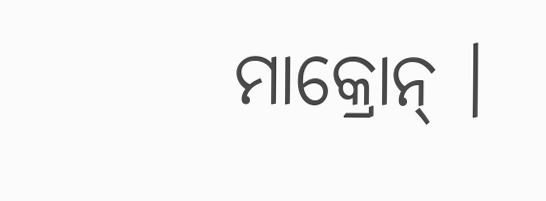ମାକ୍ରୋନ୍ ।